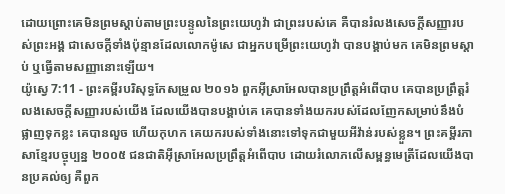ដោយព្រោះគេមិនព្រមស្តាប់តាមព្រះបន្ទូលនៃព្រះយេហូវ៉ា ជាព្រះរបស់គេ គឺបានរំលងសេចក្ដីសញ្ញារបស់ព្រះអង្គ ជាសេចក្ដីទាំងប៉ុន្មានដែលលោកម៉ូសេ ជាអ្នកបម្រើព្រះយេហូវ៉ា បានបង្គាប់មក គេមិនព្រមស្តាប់ ឬធ្វើតាមសញ្ញានោះឡើយ។
យ៉ូស្វេ 7:11 - ព្រះគម្ពីរបរិសុទ្ធកែសម្រួល ២០១៦ ពួកអ៊ីស្រាអែលបានប្រព្រឹត្តអំពើបាប គេបានប្រព្រឹត្តរំលងសេចក្ដីសញ្ញារបស់យើង ដែលយើងបានបង្គាប់គេ គេបានទាំងយករបស់ដែលញែកសម្រាប់នឹងបំផ្លាញទុកខ្លះ គេបានលួច ហើយកុហក គេយករបស់ទាំងនោះទៅទុកជាមួយអីវ៉ាន់របស់ខ្លួន។ ព្រះគម្ពីរភាសាខ្មែរបច្ចុប្បន្ន ២០០៥ ជនជាតិអ៊ីស្រាអែលប្រព្រឹត្តអំពើបាប ដោយរំលោភលើសម្ពន្ធមេត្រីដែលយើងបានប្រគល់ឲ្យ គឺពួក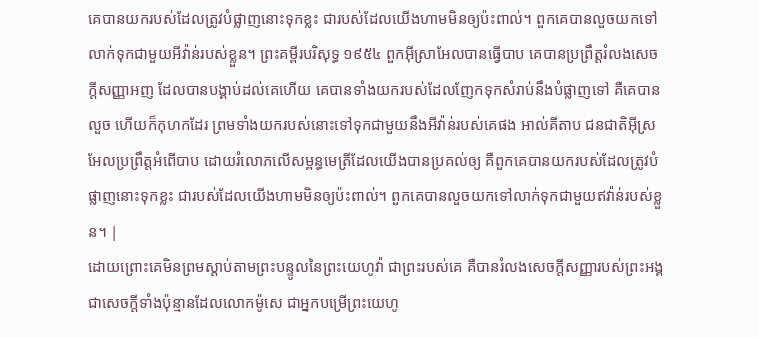គេបានយករបស់ដែលត្រូវបំផ្លាញនោះទុកខ្លះ ជារបស់ដែលយើងហាមមិនឲ្យប៉ះពាល់។ ពួកគេបានលួចយកទៅលាក់ទុកជាមួយអីវ៉ាន់របស់ខ្លួន។ ព្រះគម្ពីរបរិសុទ្ធ ១៩៥៤ ពួកអ៊ីស្រាអែលបានធ្វើបាប គេបានប្រព្រឹត្តរំលងសេចក្ដីសញ្ញាអញ ដែលបានបង្គាប់ដល់គេហើយ គេបានទាំងយករបស់ដែលញែកទុកសំរាប់នឹងបំផ្លាញទៅ គឺគេបានលួច ហើយក៏កុហកដែរ ព្រមទាំងយករបស់នោះទៅទុកជាមួយនឹងអីវ៉ាន់របស់គេផង អាល់គីតាប ជនជាតិអ៊ីស្រអែលប្រព្រឹត្តអំពើបាប ដោយរំលោភលើសម្ពន្ធមេត្រីដែលយើងបានប្រគល់ឲ្យ គឺពួកគេបានយករបស់ដែលត្រូវបំផ្លាញនោះទុកខ្លះ ជារបស់ដែលយើងហាមមិនឲ្យប៉ះពាល់។ ពួកគេបានលួចយកទៅលាក់ទុកជាមួយឥវ៉ាន់របស់ខ្លួន។ |
ដោយព្រោះគេមិនព្រមស្តាប់តាមព្រះបន្ទូលនៃព្រះយេហូវ៉ា ជាព្រះរបស់គេ គឺបានរំលងសេចក្ដីសញ្ញារបស់ព្រះអង្គ ជាសេចក្ដីទាំងប៉ុន្មានដែលលោកម៉ូសេ ជាអ្នកបម្រើព្រះយេហូ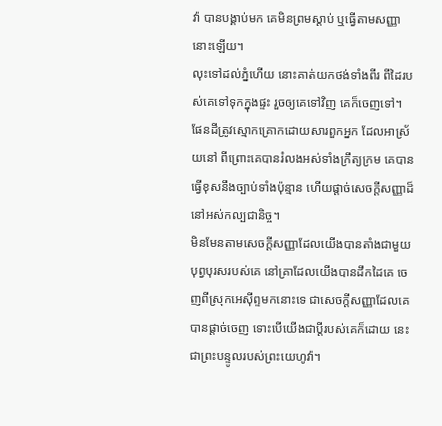វ៉ា បានបង្គាប់មក គេមិនព្រមស្តាប់ ឬធ្វើតាមសញ្ញានោះឡើយ។
លុះទៅដល់ភ្នំហើយ នោះគាត់យកថង់ទាំងពីរ ពីដៃរបស់គេទៅទុកក្នុងផ្ទះ រួចឲ្យគេទៅវិញ គេក៏ចេញទៅ។
ផែនដីត្រូវស្មោកគ្រោកដោយសារពួកអ្នក ដែលអាស្រ័យនៅ ពីព្រោះគេបានរំលងអស់ទាំងក្រឹត្យក្រម គេបានធ្វើខុសនឹងច្បាប់ទាំងប៉ុន្មាន ហើយផ្តាច់សេចក្ដីសញ្ញាដ៏នៅអស់កល្បជានិច្ច។
មិនមែនតាមសេចក្ដីសញ្ញាដែលយើងបានតាំងជាមួយបុព្វបុរសរបស់គេ នៅគ្រាដែលយើងបានដឹកដៃគេ ចេញពីស្រុកអេស៊ីព្ទមកនោះទេ ជាសេចក្ដីសញ្ញាដែលគេបានផ្តាច់ចេញ ទោះបើយើងជាប្ដីរបស់គេក៏ដោយ នេះជាព្រះបន្ទូលរបស់ព្រះយេហូវ៉ា។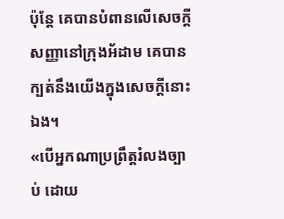ប៉ុន្តែ គេបានបំពានលើសេចក្ដីសញ្ញានៅក្រុងអ័ដាម គេបានក្បត់នឹងយើងក្នុងសេចក្ដីនោះឯង។
«បើអ្នកណាប្រព្រឹត្តរំលងច្បាប់ ដោយ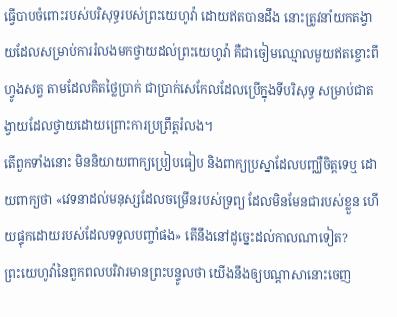ធ្វើបាបចំពោះរបស់បរិសុទ្ធរបស់ព្រះយេហូវ៉ា ដោយឥតបានដឹង នោះត្រូវនាំយកតង្វាយដែលសម្រាប់ការរំលងមកថ្វាយដល់ព្រះយេហូវ៉ា គឺជាចៀមឈ្មោលមួយឥតខ្ចោះពីហ្វូងសត្វ តាមដែលគិតថ្លៃប្រាក់ ជាប្រាក់សេកែលដែលប្រើក្នុងទីបរិសុទ្ធ សម្រាប់ជាតង្វាយដែលថ្វាយដោយព្រោះការប្រព្រឹត្តរំលង។
តើពួកទាំងនោះ មិននិយាយពាក្យប្រៀបធៀប និងពាក្យប្រស្នាដែលបញ្ឈឺចិត្តទេឬ ដោយពាក្យថា «វេទនាដល់មនុស្សដែលចម្រើនរបស់ទ្រព្យ ដែលមិនមែនជារបស់ខ្លួន ហើយផ្ទុកដោយរបស់ដែលទទួលបញ្ចាំផង» តើនឹងនៅដូច្នេះដល់កាលណាទៀត?
ព្រះយេហូវ៉ានៃពួកពលបរិវារមានព្រះបន្ទូលថា យើងនឹងឲ្យបណ្ដាសានោះចេញ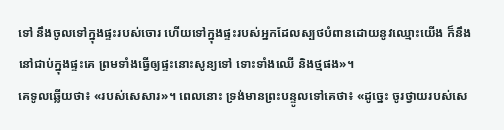ទៅ នឹងចូលទៅក្នុងផ្ទះរបស់ចោរ ហើយទៅក្នុងផ្ទះរបស់អ្នកដែលស្បថបំពានដោយនូវឈ្មោះយើង ក៏នឹងនៅជាប់ក្នុងផ្ទះគេ ព្រមទាំងធ្វើឲ្យផ្ទះនោះសូន្យទៅ ទោះទាំងឈើ និងថ្មផង»។
គេទូលឆ្លើយថា៖ «របស់សេសារ»។ ពេលនោះ ទ្រង់មានព្រះបន្ទូលទៅគេថា៖ «ដូច្នេះ ចូរថ្វាយរបស់សេ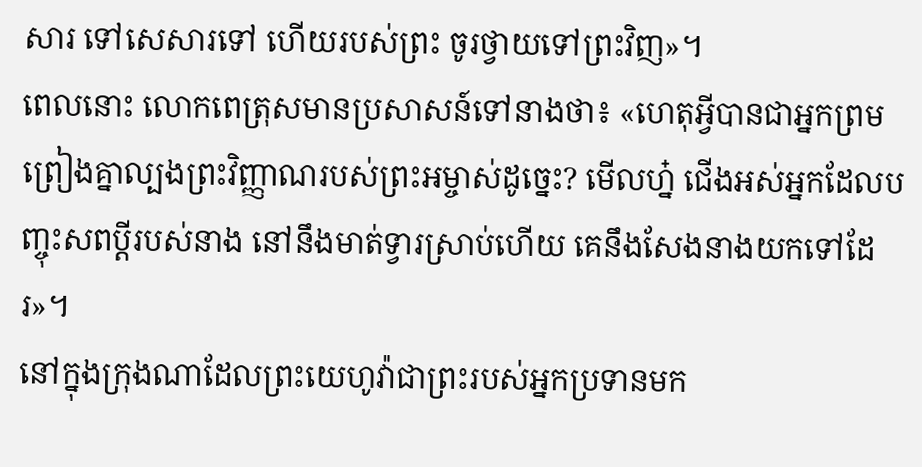សារ ទៅសេសារទៅ ហើយរបស់ព្រះ ចូរថ្វាយទៅព្រះវិញ»។
ពេលនោះ លោកពេត្រុសមានប្រសាសន៍ទៅនាងថា៖ «ហេតុអ្វីបានជាអ្នកព្រមព្រៀងគ្នាល្បងព្រះវិញ្ញាណរបស់ព្រះអម្ចាស់ដូច្នេះ? មើលហ្ន៎ ជើងអស់អ្នកដែលបញ្ចុះសពប្តីរបស់នាង នៅនឹងមាត់ទ្វារស្រាប់ហើយ គេនឹងសែងនាងយកទៅដែរ»។
នៅក្នុងក្រុងណាដែលព្រះយេហូវ៉ាជាព្រះរបស់អ្នកប្រទានមក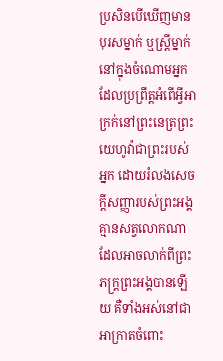ប្រសិនបើឃើញមានបុរសម្នាក់ ឬស្ដ្រីម្នាក់នៅក្នុងចំណោមអ្នក ដែលប្រព្រឹត្តអំពើអ្វីអាក្រក់នៅព្រះនេត្រព្រះយេហូវ៉ាជាព្រះរបស់អ្នក ដោយរំលងសេចក្ដីសញ្ញារបស់ព្រះអង្គ
គ្មានសត្វលោកណាដែលអាចលាក់ពីព្រះភក្ត្រព្រះអង្គបានឡើយ គឺទាំងអស់នៅជាអាក្រាតចំពោះ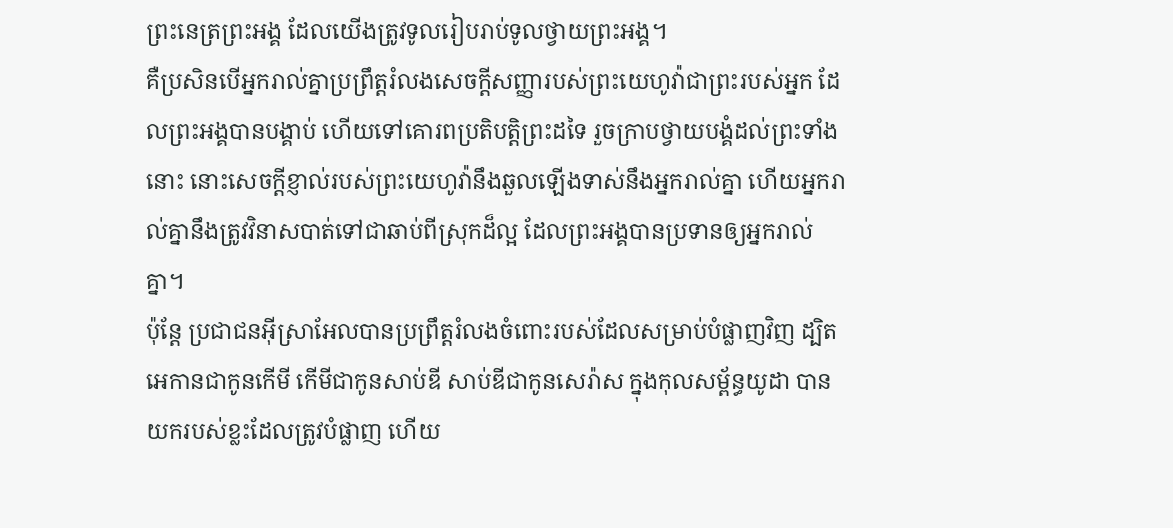ព្រះនេត្រព្រះអង្គ ដែលយើងត្រូវទូលរៀបរាប់ទូលថ្វាយព្រះអង្គ។
គឺប្រសិនបើអ្នករាល់គ្នាប្រព្រឹត្តរំលងសេចក្ដីសញ្ញារបស់ព្រះយេហូវ៉ាជាព្រះរបស់អ្នក ដែលព្រះអង្គបានបង្គាប់ ហើយទៅគោរពប្រតិបត្តិព្រះដទៃ រួចក្រាបថ្វាយបង្គំដល់ព្រះទាំងនោះ នោះសេចក្ដីខ្ញាល់របស់ព្រះយេហូវ៉ានឹងឆួលឡើងទាស់នឹងអ្នករាល់គ្នា ហើយអ្នករាល់គ្នានឹងត្រូវវិនាសបាត់ទៅជាឆាប់ពីស្រុកដ៏ល្អ ដែលព្រះអង្គបានប្រទានឲ្យអ្នករាល់គ្នា។
ប៉ុន្តែ ប្រជាជនអ៊ីស្រាអែលបានប្រព្រឹត្តរំលងចំពោះរបស់ដែលសម្រាប់បំផ្លាញវិញ ដ្បិតអេកានជាកូនកើមី កើមីជាកូនសាប់ឌី សាប់ឌីជាកូនសេរ៉ាស ក្នុងកុលសម្ព័ន្ធយូដា បានយករបស់ខ្លះដែលត្រូវបំផ្លាញ ហើយ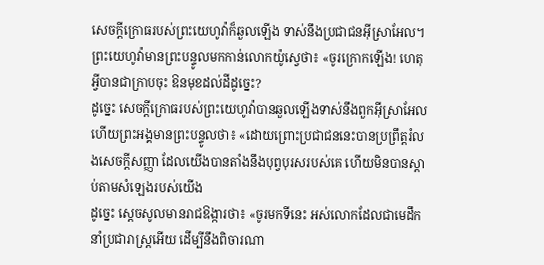សេចក្ដីក្រោធរបស់ព្រះយេហូវ៉ាក៏ឆួលឡើង ទាស់នឹងប្រជាជនអ៊ីស្រាអែល។
ព្រះយេហូវ៉ាមានព្រះបន្ទូលមកកាន់លោកយ៉ូស្វេថា៖ «ចូរក្រោកឡើង! ហេតុអ្វីបានជាក្រាបចុះ ឱនមុខដល់ដីដូច្នេះ?
ដូច្នេះ សេចក្ដីក្រោធរបស់ព្រះយេហូវ៉ាបានឆួលឡើងទាស់នឹងពួកអ៊ីស្រាអែល ហើយព្រះអង្គមានព្រះបន្ទូលថា៖ «ដោយព្រោះប្រជាជននេះបានប្រព្រឹត្តរំលងសេចក្ដីសញ្ញា ដែលយើងបានតាំងនឹងបុព្វបុរសរបស់គេ ហើយមិនបានស្តាប់តាមសំឡេងរបស់យើង
ដូច្នេះ ស្ដេចសូលមានរាជឱង្ការថា៖ «ចូរមកទីនេះ អស់លោកដែលជាមេដឹកនាំប្រជារាស្ត្រអើយ ដើម្បីនឹងពិចារណា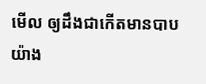មើល ឲ្យដឹងជាកើតមានបាបយ៉ាង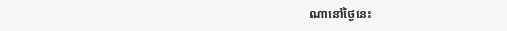ណានៅថ្ងៃនេះ